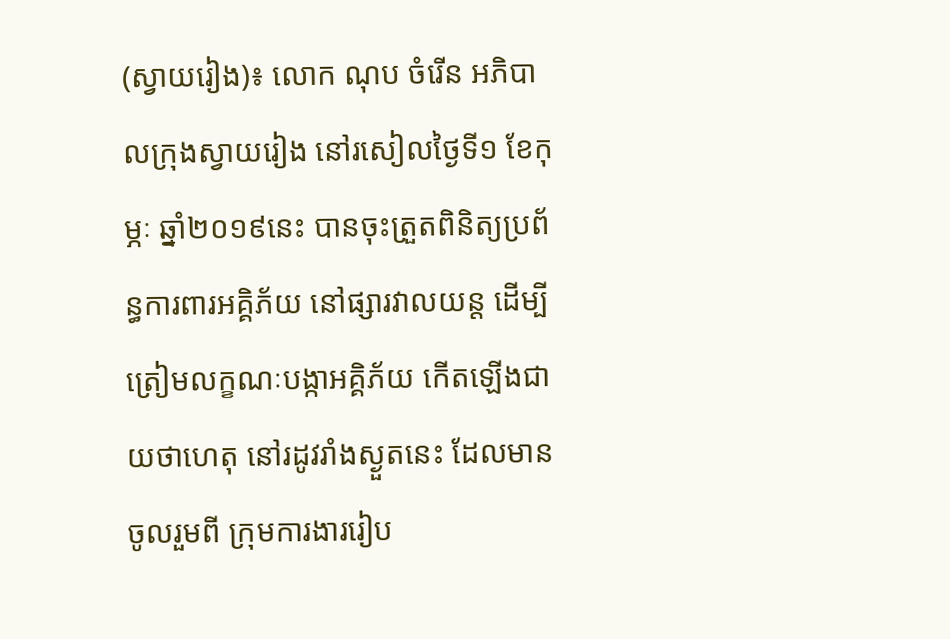(ស្វាយរៀង)៖ លោក ណុប ចំរើន អភិបាលក្រុងស្វាយរៀង នៅរសៀលថ្ងៃទី១ ខែកុម្ភៈ ឆ្នាំ២០១៩នេះ បានចុះត្រួតពិនិត្យប្រព័ន្ធការពារអគ្គិភ័យ នៅផ្សារវាលយន្ត ដើម្បីត្រៀមលក្ខណៈបង្កាអគ្គិភ័យ កើតឡើងជាយថាហេតុ នៅរដូវរាំងស្ងួតនេះ ដែលមានចូលរួមពី ក្រុមការងាររៀប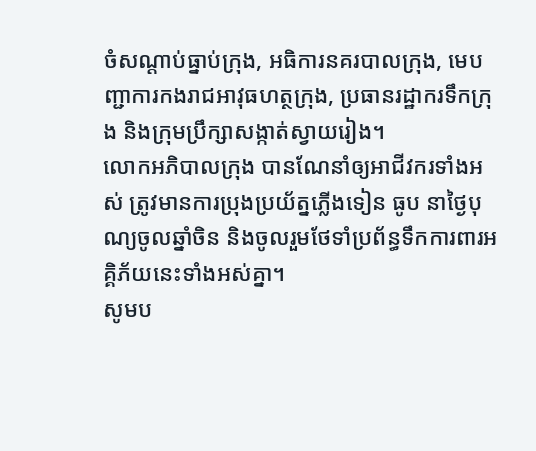ចំសណ្ដាប់ធ្នាប់ក្រុង, អធិការនគរបាលក្រុង, មេបញ្ជាការកងរាជអាវុធហត្ថក្រុង, ប្រធានរដ្ឋាករទឹកក្រុង និងក្រុមប្រឹក្សាសង្កាត់ស្វាយរៀង។
លោកអភិបាលក្រុង បានណែនាំឲ្យអាជីវករទាំងអស់ ត្រូវមានការប្រុងប្រយ័ត្នភ្លើងទៀន ធូប នាថ្ងៃបុណ្យចូលឆ្នាំចិន និងចូលរួមថែទាំប្រព័ន្ធទឹកការពារអគ្គិភ័យនេះទាំងអស់គ្នា។
សូមប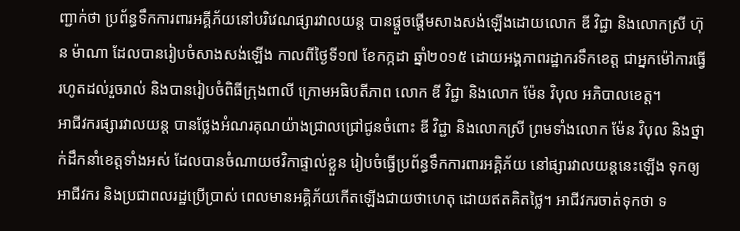ញ្ជាក់ថា ប្រព័ន្ធទឹកការពារអគ្គីភ័យនៅបរិវេណផ្សារវាលយន្ត បានផ្តួចផ្ដើមសាងសង់ឡើងដោយលោក ឌី វិជ្ជា និងលោកស្រី ហ៊ុន ម៉ាណា ដែលបានរៀបចំសាងសង់ឡើង កាលពីថ្ងៃទី១៧ ខែកក្កដា ឆ្នាំ២០១៥ ដោយអង្គភាពរដ្ឋាករទឹកខេត្ត ជាអ្នកម៉ៅការធ្វើរហូតដល់រួចរាល់ និងបានរៀបចំពិធីក្រុងពាលី ក្រោមអធិបតីភាព លោក ឌី វិជ្ជា និងលោក ម៉ែន វិបុល អភិបាលខេត្ត។
អាជីវករផ្សារវាលយន្ត បានថ្លែងអំណរគុណយ៉ាងជ្រាលជ្រៅជូនចំពោះ ឌី វិជ្ជា និងលោកស្រី ព្រមទាំងលោក ម៉ែន វិបុល និងថ្នាក់ដឹកនាំខេត្តទាំងអស់ ដែលបានចំណាយថវិកាផ្ទាល់ខ្លួន រៀបចំធ្វើប្រព័ន្ធទឹកការពារអគ្គិភ័យ នៅផ្សារវាលយន្តនេះឡើង ទុកឲ្យអាជីវករ និងប្រជាពលរដ្ឋប្រើប្រាស់ ពេលមានអគ្គិភ័យកើតឡើងជាយថាហេតុ ដោយឥតគិតថ្លៃ។ អាជីវករចាត់ទុកថា ទ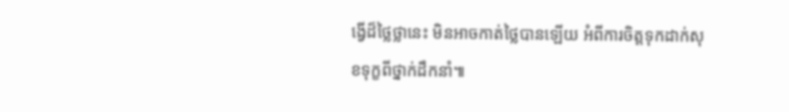ង្វើដ៏ថ្លៃថ្លានេះ មិនអាចកាត់ថ្លៃបានឡើយ អំពីការចិត្តទុកដាក់សុខទុក្ខពីថ្នាក់ដឹកនាំ៕